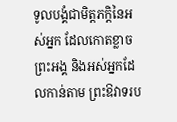ទូលបង្គំជាមិត្តភក្តិនៃអស់អ្នក ដែលកោតខ្លាចព្រះអង្គ និងអស់អ្នកដែលកាន់តាម ព្រះឱវាទរប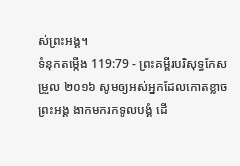ស់ព្រះអង្គ។
ទំនុកតម្កើង 119:79 - ព្រះគម្ពីរបរិសុទ្ធកែសម្រួល ២០១៦ សូមឲ្យអស់អ្នកដែលកោតខ្លាចព្រះអង្គ ងាកមករកទូលបង្គំ ដើ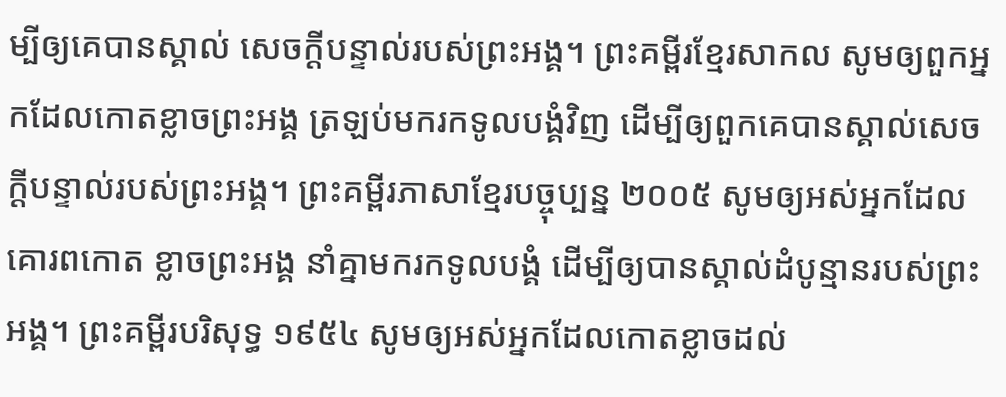ម្បីឲ្យគេបានស្គាល់ សេចក្ដីបន្ទាល់របស់ព្រះអង្គ។ ព្រះគម្ពីរខ្មែរសាកល សូមឲ្យពួកអ្នកដែលកោតខ្លាចព្រះអង្គ ត្រឡប់មករកទូលបង្គំវិញ ដើម្បីឲ្យពួកគេបានស្គាល់សេចក្ដីបន្ទាល់របស់ព្រះអង្គ។ ព្រះគម្ពីរភាសាខ្មែរបច្ចុប្បន្ន ២០០៥ សូមឲ្យអស់អ្នកដែលគោរពកោត ខ្លាចព្រះអង្គ នាំគ្នាមករកទូលបង្គំ ដើម្បីឲ្យបានស្គាល់ដំបូន្មានរបស់ព្រះអង្គ។ ព្រះគម្ពីរបរិសុទ្ធ ១៩៥៤ សូមឲ្យអស់អ្នកដែលកោតខ្លាចដល់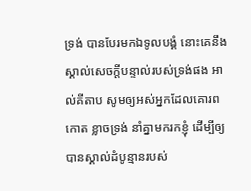ទ្រង់ បានបែរមកឯទូលបង្គំ នោះគេនឹងស្គាល់សេចក្ដីបន្ទាល់របស់ទ្រង់ផង អាល់គីតាប សូមឲ្យអស់អ្នកដែលគោរពកោត ខ្លាចទ្រង់ នាំគ្នាមករកខ្ញុំ ដើម្បីឲ្យបានស្គាល់ដំបូន្មានរបស់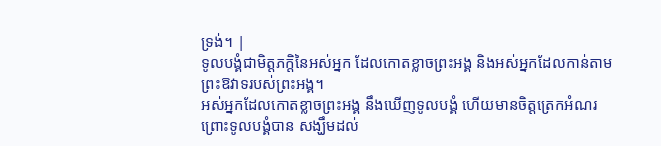ទ្រង់។ |
ទូលបង្គំជាមិត្តភក្តិនៃអស់អ្នក ដែលកោតខ្លាចព្រះអង្គ និងអស់អ្នកដែលកាន់តាម ព្រះឱវាទរបស់ព្រះអង្គ។
អស់អ្នកដែលកោតខ្លាចព្រះអង្គ នឹងឃើញទូលបង្គំ ហើយមានចិត្តត្រេកអំណរ ព្រោះទូលបង្គំបាន សង្ឃឹមដល់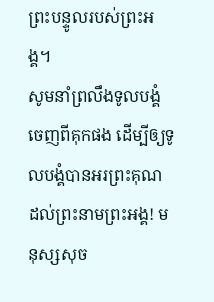ព្រះបន្ទូលរបស់ព្រះអង្គ។
សូមនាំព្រលឹងទូលបង្គំចេញពីគុកផង ដើម្បីឲ្យទូលបង្គំបានអរព្រះគុណ ដល់ព្រះនាមព្រះអង្គ! មនុស្សសុច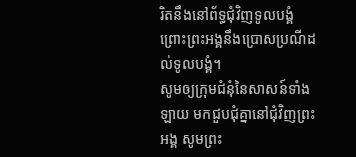រិតនឹងនៅព័ទ្ធជុំវិញទូលបង្គំ ព្រោះព្រះអង្គនឹងប្រោសប្រណីដល់ទូលបង្គំ។
សូមឲ្យក្រុមជំនុំនៃសាសន៍ទាំងឡាយ មកជួបជុំគ្នានៅជុំវិញព្រះអង្គ សូមព្រះ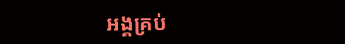អង្គគ្រប់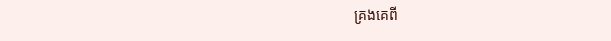គ្រងគេពី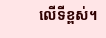លើទីខ្ពស់។